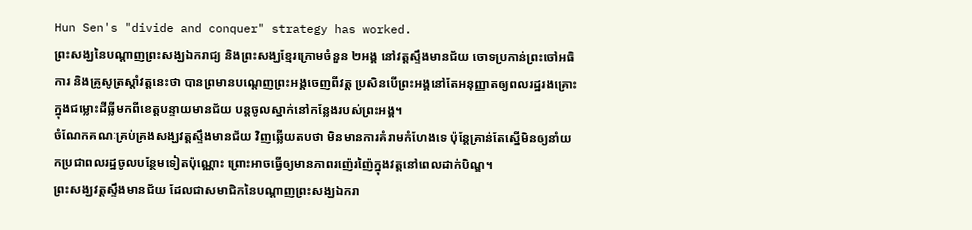Hun Sen's "divide and conquer" strategy has worked.
ព្រះសង្ឃនៃបណ្ដាញព្រះសង្ឃឯករាជ្យ និងព្រះសង្ឃខ្មែរក្រោមចំនួន ២អង្គ នៅវត្តស្ទឹងមានជ័យ ចោទប្រកាន់ព្រះចៅអធិការ និងគ្រូសូត្រស្តាំវត្តនេះថា បានព្រមានបណ្ដេញព្រះអង្គចេញពីវត្ត ប្រសិនបើព្រះអង្គនៅតែអនុញ្ញាតឲ្យពលរដ្ឋរងគ្រោះក្នុងជម្លោះដីធ្លីមកពីខេត្តបន្ទាយមានជ័យ បន្តចូលស្នាក់នៅកន្លែងរបស់ព្រះអង្គ។
ចំណែកគណៈគ្រប់គ្រងសង្ឃវត្តស្ទឹងមានជ័យ វិញឆ្លើយតបថា មិនមានការគំរាមកំហែងទេ ប៉ុន្តែគ្រាន់តែស្នើមិនឲ្យនាំយកប្រជាពលរដ្ឋចូលបន្ថែមទៀតប៉ុណ្ណោះ ព្រោះអាចធ្វើឲ្យមានភាពរញ៉េរញ៉ៃក្នុងវត្តនៅពេលដាក់បិណ្ឌ។
ព្រះសង្ឃវត្តស្ទឹងមានជ័យ ដែលជាសមាជិកនៃបណ្ដាញព្រះសង្ឃឯករា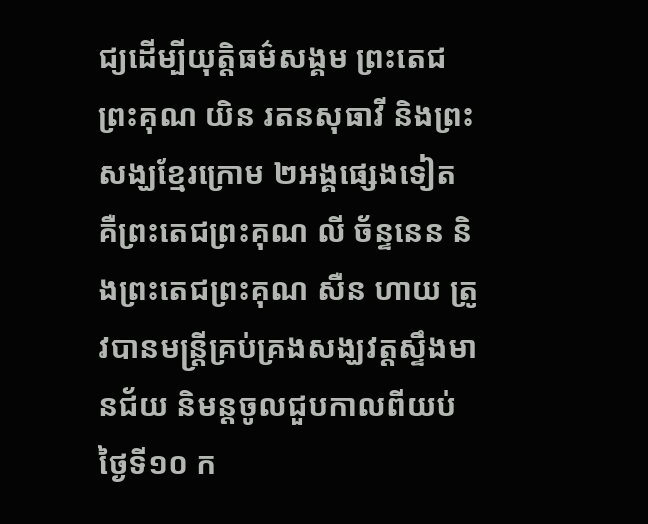ជ្យដើម្បីយុត្តិធម៌សង្គម ព្រះតេជព្រះគុណ យិន រតនសុធាវី និងព្រះសង្ឃខ្មែរក្រោម ២អង្គផ្សេងទៀត គឺព្រះតេជព្រះគុណ លី ច័ន្ទនេន និងព្រះតេជព្រះគុណ សឺន ហាយ ត្រូវបានមន្ត្រីគ្រប់គ្រងសង្ឃវត្តស្ទឹងមានជ័យ និមន្តចូលជួបកាលពីយប់ថ្ងៃទី១០ ក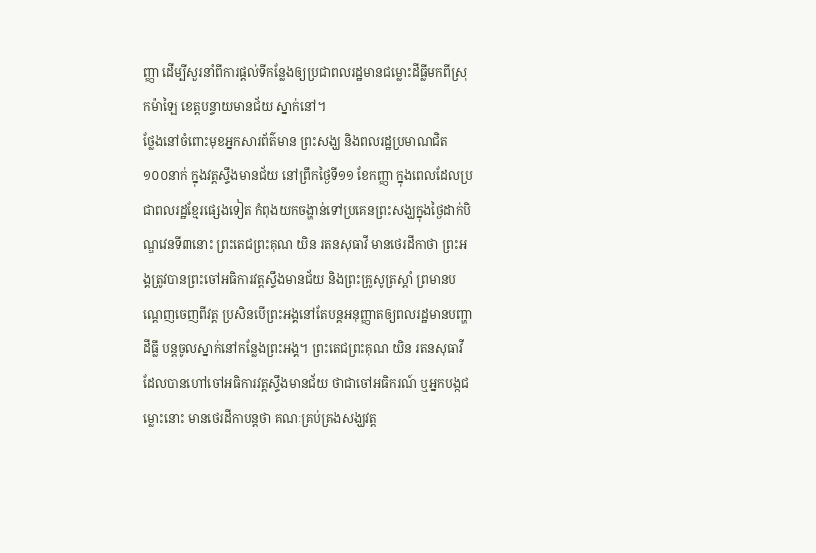ញ្ញា ដើម្បីសួរនាំពីការផ្តល់ទីកន្លែងឲ្យប្រជាពលរដ្ឋមានជម្លោះដីធ្លីមកពីស្រុកម៉ាឡៃ ខេត្តបន្ទាយមានជ័យ ស្នាក់នៅ។
ថ្លែងនៅចំពោះមុខអ្នកសារព័ត៌មាន ព្រះសង្ឃ និងពលរដ្ឋប្រមាណជិត ១០០នាក់ ក្នុងវត្តស្ទឹងមានជ័យ នៅព្រឹកថ្ងៃទី១១ ខែកញ្ញា ក្នុងពេលដែលប្រជាពលរដ្ឋខ្មែរផ្សេងទៀត កំពុងយកចង្ហាន់ទៅប្រគេនព្រះសង្ឃក្នុងថ្ងៃដាក់បិណ្ឌវេនទី៣នោះ ព្រះតេជព្រះគុណ យិន រតនសុធាវី មានថេរដីកាថា ព្រះអង្គត្រូវបានព្រះចៅអធិការវត្តស្ទឹងមានជ័យ និងព្រះគ្រូសូត្រស្តាំ ព្រមានបណ្ដេញចេញពីវត្ត ប្រសិនបើព្រះអង្គនៅតែបន្តអនុញ្ញាតឲ្យពលរដ្ឋមានបញ្ហាដីធ្លី បន្តចូលស្នាក់នៅកន្លែងព្រះអង្គ។ ព្រះតេជព្រះគុណ យិន រតនសុធាវី ដែលបានហៅចៅអធិការវត្តស្ទឹងមានជ័យ ថាជាចៅអធិករណ៍ ឬអ្នកបង្កជម្លោះនោះ មានថេរដីកាបន្តថា គណៈគ្រប់គ្រងសង្ឃវត្ត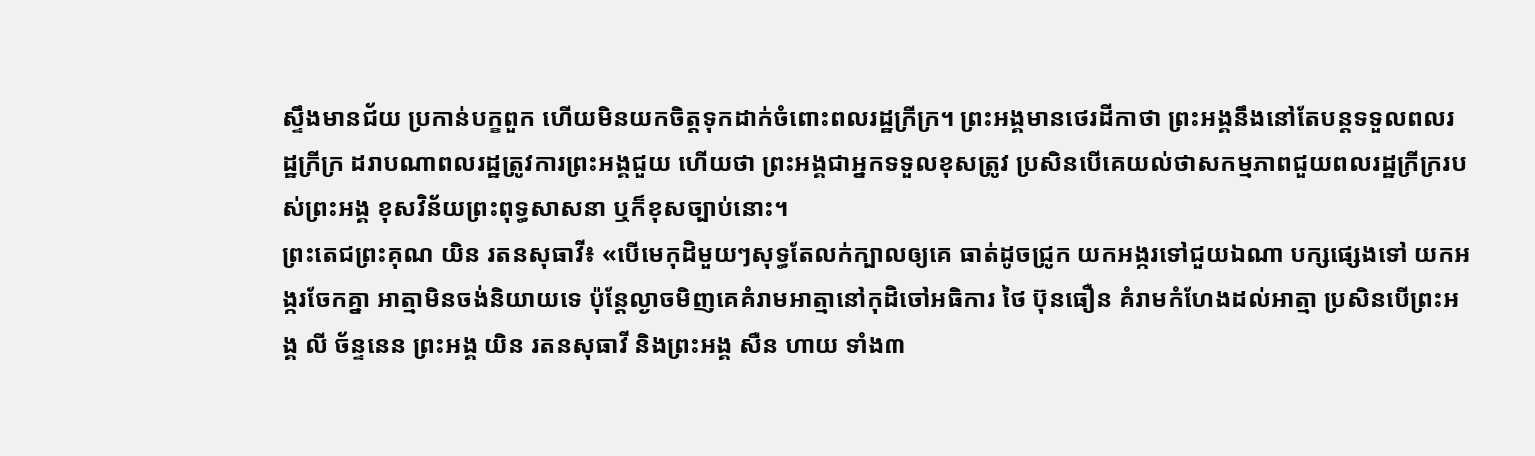ស្ទឹងមានជ័យ ប្រកាន់បក្ខពួក ហើយមិនយកចិត្តទុកដាក់ចំពោះពលរដ្ឋក្រីក្រ។ ព្រះអង្គមានថេរដីកាថា ព្រះអង្គនឹងនៅតែបន្តទទួលពលរដ្ឋក្រីក្រ ដរាបណាពលរដ្ឋត្រូវការព្រះអង្គជួយ ហើយថា ព្រះអង្គជាអ្នកទទួលខុសត្រូវ ប្រសិនបើគេយល់ថាសកម្មភាពជួយពលរដ្ឋក្រីក្ររបស់ព្រះអង្គ ខុសវិន័យព្រះពុទ្ធសាសនា ឬក៏ខុសច្បាប់នោះ។
ព្រះតេជព្រះគុណ យិន រតនសុធាវី៖ «បើមេកុដិមួយៗសុទ្ធតែលក់ក្បាលឲ្យគេ ធាត់ដូចជ្រូក យកអង្ករទៅជួយឯណា បក្សផ្សេងទៅ យកអង្ករចែកគ្នា អាត្មាមិនចង់និយាយទេ ប៉ុន្តែល្ងាចមិញគេគំរាមអាត្មានៅកុដិចៅអធិការ ថៃ ប៊ុនធឿន គំរាមកំហែងដល់អាត្មា ប្រសិនបើព្រះអង្គ លី ច័ន្ទនេន ព្រះអង្គ យិន រតនសុធាវី និងព្រះអង្គ សឺន ហាយ ទាំង៣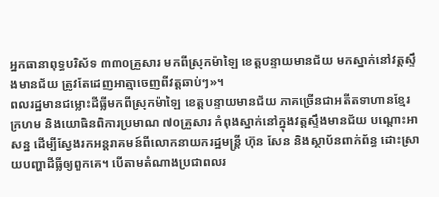អ្នកធានាពុទ្ធបរិស័ទ ៣៣០គ្រួសារ មកពីស្រុកម៉ាឡៃ ខេត្តបន្ទាយមានជ័យ មកស្នាក់នៅវត្តស្ទឹងមានជ័យ ត្រូវតែដេញអាត្មាចេញពីវត្តឆាប់ៗ»។
ពលរដ្ឋមានជម្លោះដីធ្លីមកពីស្រុកម៉ាឡៃ ខេត្តបន្ទាយមានជ័យ ភាគច្រើនជាអតីតទាហានខ្មែរក្រហម និងយោធិនពិការប្រមាណ ៧០គ្រួសារ កំពុងស្នាក់នៅក្នុងវត្តស្ទឹងមានជ័យ បណ្ដោះអាសន្ន ដើម្បីស្វែងរកអន្តរាគមន៍ពីលោកនាយករដ្ឋមន្ត្រី ហ៊ុន សែន និងស្ថាប័នពាក់ព័ន្ធ ដោះស្រាយបញ្ហាដីធ្លីឲ្យពួកគេ។ បើតាមតំណាងប្រជាពលរ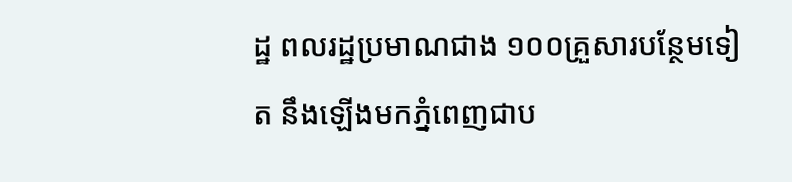ដ្ឋ ពលរដ្ឋប្រមាណជាង ១០០គ្រួសារបន្ថែមទៀត នឹងឡើងមកភ្នំពេញជាប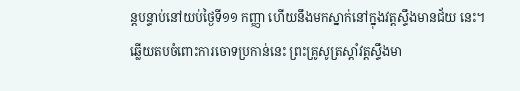ន្តបន្ទាប់នៅយប់ថ្ងៃទី១១ កញ្ញា ហើយនឹងមកស្នាក់នៅក្នុងវត្តស្ទឹងមានជ័យ នេះ។
ឆ្លើយតបចំពោះការចោទប្រកាន់នេះ ព្រះគ្រូសូត្រស្តាំវត្តស្ទឹងមា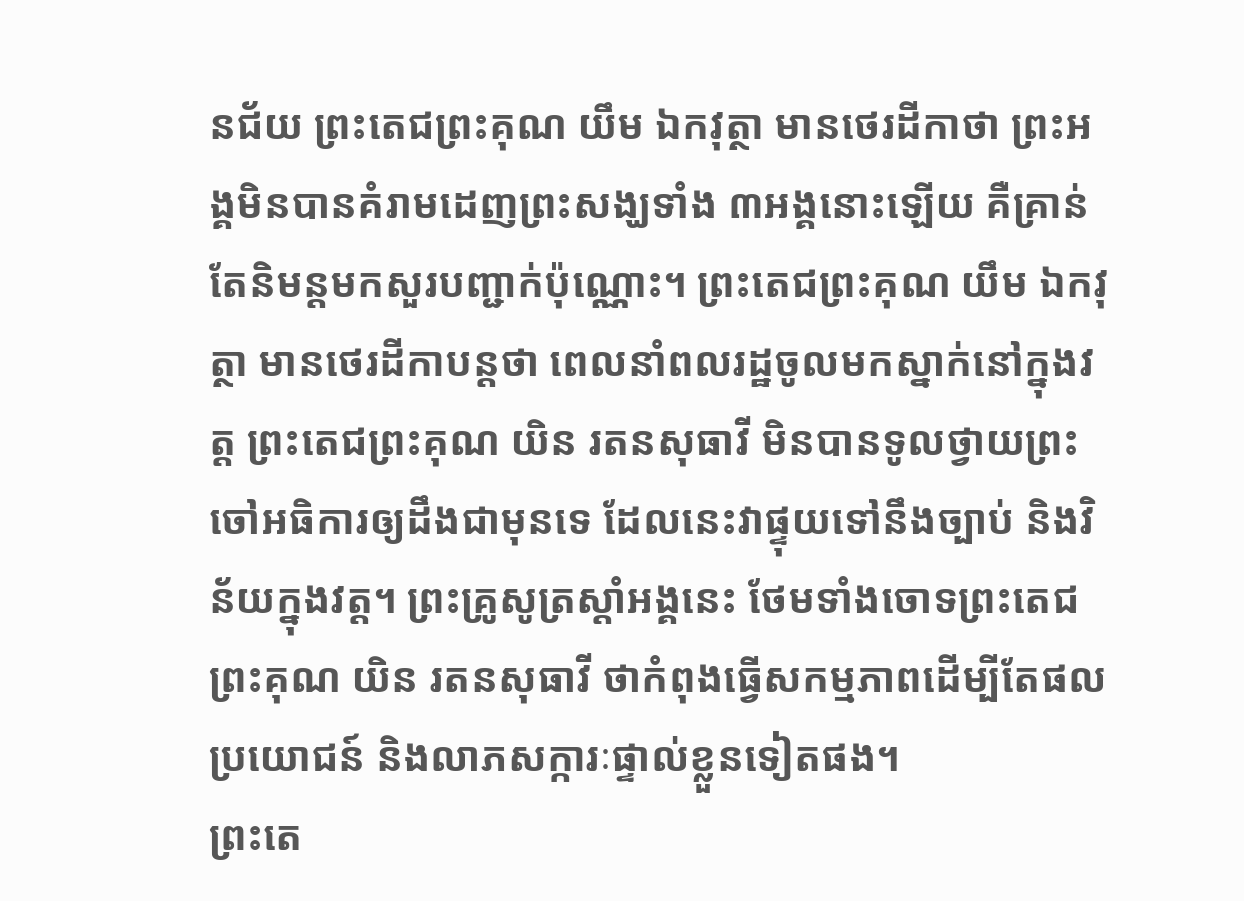នជ័យ ព្រះតេជព្រះគុណ យឹម ឯកវុត្ថា មានថេរដីកាថា ព្រះអង្គមិនបានគំរាមដេញព្រះសង្ឃទាំង ៣អង្គនោះឡើយ គឺគ្រាន់តែនិមន្តមកសួរបញ្ជាក់ប៉ុណ្ណោះ។ ព្រះតេជព្រះគុណ យឹម ឯកវុត្ថា មានថេរដីកាបន្តថា ពេលនាំពលរដ្ឋចូលមកស្នាក់នៅក្នុងវត្ត ព្រះតេជព្រះគុណ យិន រតនសុធាវី មិនបានទូលថ្វាយព្រះចៅអធិការឲ្យដឹងជាមុនទេ ដែលនេះវាផ្ទុយទៅនឹងច្បាប់ និងវិន័យក្នុងវត្ត។ ព្រះគ្រូសូត្រស្តាំអង្គនេះ ថែមទាំងចោទព្រះតេជព្រះគុណ យិន រតនសុធាវី ថាកំពុងធ្វើសកម្មភាពដើម្បីតែផលប្រយោជន៍ និងលាភសក្ការៈផ្ទាល់ខ្លួនទៀតផង។
ព្រះតេ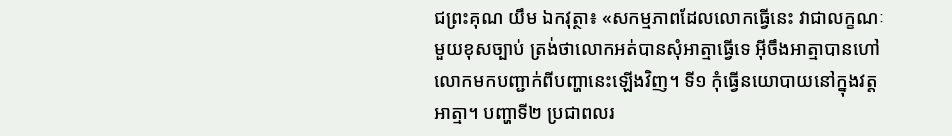ជព្រះគុណ យឹម ឯកវុត្ថា៖ «សកម្មភាពដែលលោកធ្វើនេះ វាជាលក្ខណៈមួយខុសច្បាប់ ត្រង់ថាលោកអត់បានសុំអាត្មាធ្វើទេ អ៊ីចឹងអាត្មាបានហៅលោកមកបញ្ជាក់ពីបញ្ហានេះឡើងវិញ។ ទី១ កុំធ្វើនយោបាយនៅក្នុងវត្តអាត្មា។ បញ្ហាទី២ ប្រជាពលរ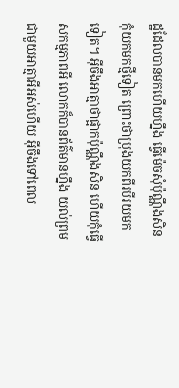ដ្ឋដែលបានមកហើយហ្នឹង ធ្វើម៉េចសុំប៉ុណ្ណឹងសិន កុំយកមកថ្មីទៀត ព្រោះថាប្រុងយកពីរបីរយមកទៀត។ អ៊ីចឹងអាត្មាថាផ្អាកប៉ុណ្ណឹងសិន ហើយកុំធ្វើសកម្មភាពអី លោកក៏បានព័ត៌មានហ្នឹង យល់ព្រមជាមួយអាត្មាអីអស់ហើយ អ៊ីចឹងទៅពេល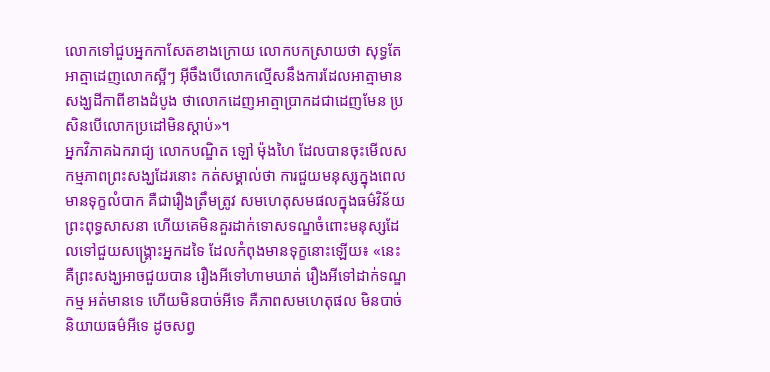លោកទៅជួបអ្នកកាសែតខាងក្រោយ លោកបកស្រាយថា សុទ្ធតែអាត្មាដេញលោកស្អីៗ អ៊ីចឹងបើលោកល្មើសនឹងការដែលអាត្មាមានសង្ឃដីកាពីខាងដំបូង ថាលោកដេញអាត្មាប្រាកដជាដេញមែន ប្រសិនបើលោកប្រដៅមិនស្តាប់»។
អ្នកវិភាគឯករាជ្យ លោកបណ្ឌិត ឡៅ ម៉ុងហៃ ដែលបានចុះមើលសកម្មភាពព្រះសង្ឃដែរនោះ កត់សម្គាល់ថា ការជួយមនុស្សក្នុងពេលមានទុក្ខលំបាក គឺជារឿងត្រឹមត្រូវ សមហេតុសមផលក្នុងធម៌វិន័យព្រះពុទ្ធសាសនា ហើយគេមិនគួរដាក់ទោសទណ្ឌចំពោះមនុស្សដែលទៅជួយសង្គ្រោះអ្នកដទៃ ដែលកំពុងមានទុក្ខនោះឡើយ៖ «នេះគឺព្រះសង្ឃអាចជួយបាន រឿងអីទៅហាមឃាត់ រឿងអីទៅដាក់ទណ្ឌកម្ម អត់មានទេ ហើយមិនបាច់អីទេ គឺភាពសមហេតុផល មិនបាច់និយាយធម៌អីទេ ដូចសព្វ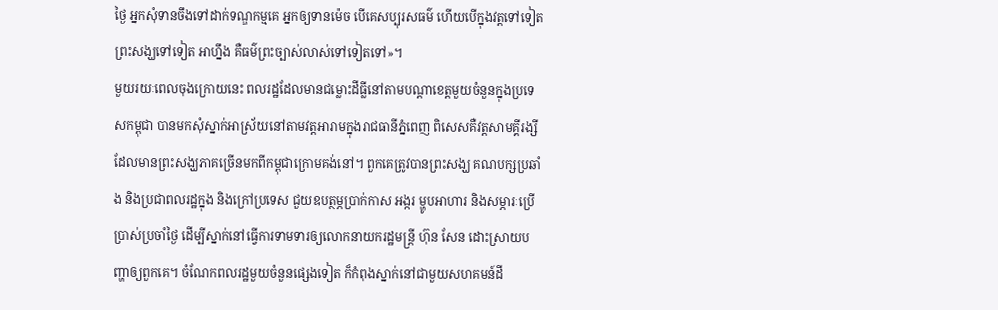ថ្ងៃ អ្នកសុំទានចឹងទៅដាក់ទណ្ឌកម្មគេ អ្នកឲ្យទានម៉េច បើគេសប្បុរសធម៌ ហើយបើក្នុងវត្តទៅទៀត ព្រះសង្ឃទៅទៀត អាហ្នឹង គឺធម៌ព្រះច្បាស់លាស់ទៅទៀតទៅ»។
មួយរយៈពេលចុងក្រោយនេះ ពលរដ្ឋដែលមានជម្លោះដីធ្លីនៅតាមបណ្ដាខេត្តមួយចំនួនក្នុងប្រទេសកម្ពុជា បានមកសុំស្នាក់អាស្រ័យនៅតាមវត្តអារាមក្នុងរាជធានីភ្នំពេញ ពិសេសគឺវត្តសាមគ្គីរង្សី ដែលមានព្រះសង្ឃភាគច្រើនមកពីកម្ពុជាក្រោមគង់នៅ។ ពួកគេត្រូវបានព្រះសង្ឃ គណបក្សប្រឆាំង និងប្រជាពលរដ្ឋក្នុង និងក្រៅប្រទេស ជួយឧបត្ថម្ភប្រាក់កាស អង្ករ ម្ហូបអាហារ និងសម្ភារៈប្រើប្រាស់ប្រចាំថ្ងៃ ដើម្បីស្នាក់នៅធ្វើការទាមទារឲ្យលោកនាយករដ្ឋមន្ត្រី ហ៊ុន សែន ដោះស្រាយបញ្ហាឲ្យពួកគេ។ ចំណែកពលរដ្ឋមួយចំនួនផ្សេងទៀត ក៏កំពុងស្នាក់នៅជាមួយសហគមន៍ដី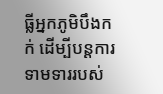ធ្លីអ្នកភូមិបឹងកក់ ដើម្បីបន្តការទាមទាររបស់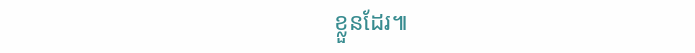ខ្លួនដែរ៕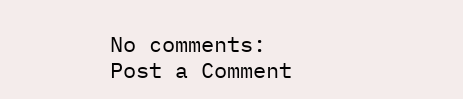No comments:
Post a Comment